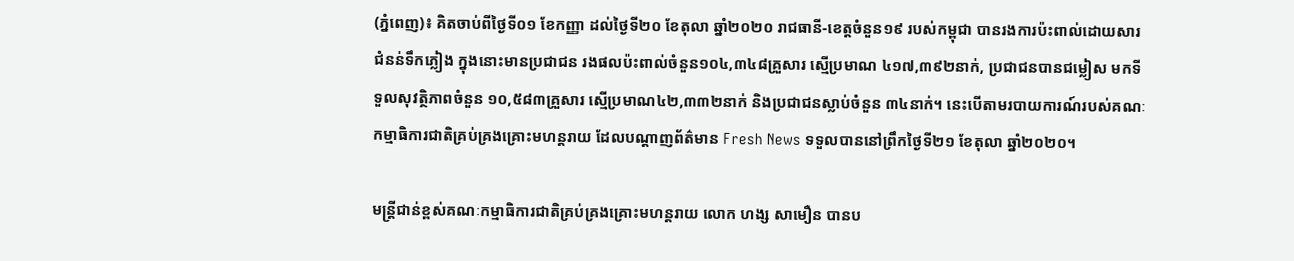(ភ្នំពេញ)៖ គិតចាប់ពីថ្ងៃទី០១ ខែកញ្ញា ដល់ថ្ងៃទី២០ ខែតុលា ឆ្នាំ២០២០ រាជធានី-ខេត្តចំនួន១៩ របស់កម្ពុជា បានរងការប៉ះពាល់ដោយសារជំនន់ទឹកភ្លៀង ក្នុងនោះមានប្រជាជន រងផលប៉ះពាល់ចំនួន១០៤,៣៤៨គ្រួសារ ស្មើប្រមាណ ៤១៧,៣៩២នាក់, ប្រជាជនបានជម្លៀស មកទីទួលសុវត្ថិភាពចំនួន ១០,៥៨៣គ្រួសារ ស្មើប្រមាណ៤២,៣៣២នាក់ និងប្រជាជនស្លាប់ចំនួន ៣៤នាក់។ នេះបើតាមរបាយការណ៍របស់គណៈកម្មាធិការជាតិគ្រប់គ្រងគ្រោះមហន្តរាយ ដែលបណ្តាញព័ត៌មាន Fresh News ទទួលបាននៅព្រឹកថ្ងៃទី២១ ខែតុលា ឆ្នាំ២០២០។

មន្ត្រីជាន់ខ្ពស់គណៈកម្មាធិការជាតិគ្រប់គ្រងគ្រោះមហន្តរាយ លោក ហង្ស សាមឿន បានប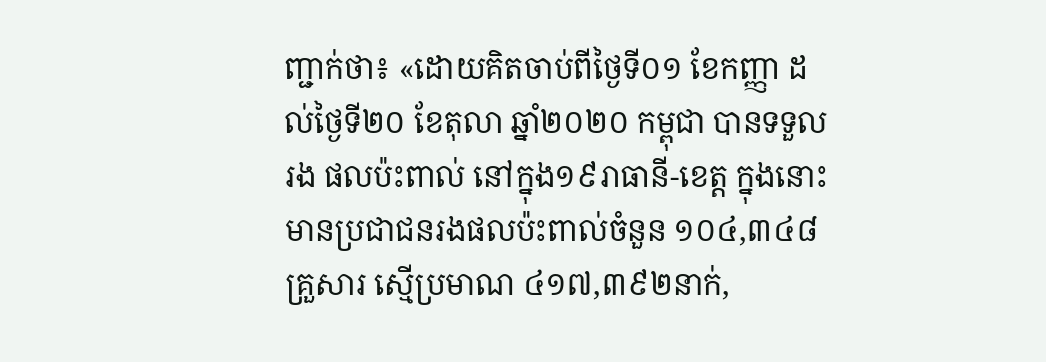ញ្ជាក់ថា៖ «ដោយគិតចាប់ពីថ្ងៃទី០១ ខែកញ្ញា ដល់ថ្ងៃទី២០ ខែតុលា ឆ្នាំ២០២០ កម្ពុជា បានទទួលរង ផលប៉ះពាល់ នៅក្នុង១៩រាធានី-ខេត្ត ក្នុងនោះមានប្រជាជនរងផលប៉ះពាល់ចំនួន ១០៤,៣៤៨គ្រួសារ ស្មើប្រមាណ ៤១៧,៣៩២នាក់,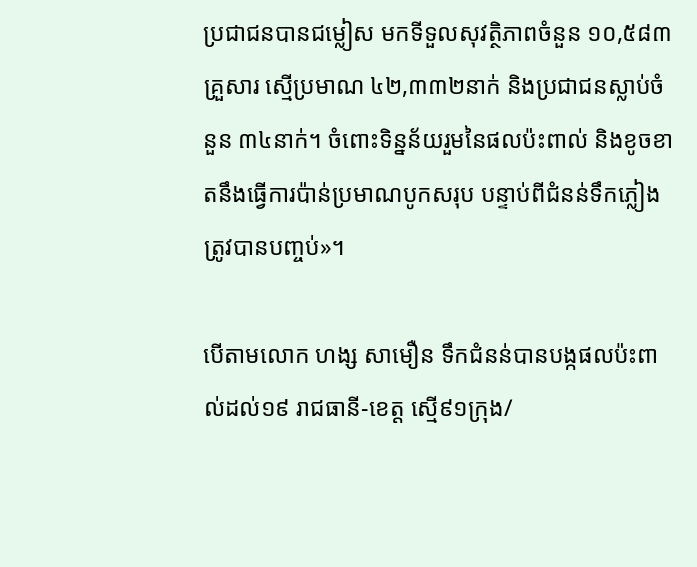ប្រជាជនបានជម្លៀស មកទីទួលសុវត្ថិភាពចំនួន ១០,៥៨៣គ្រួសារ ស្មើប្រមាណ ៤២,៣៣២នាក់ និងប្រជាជនស្លាប់ចំនួន ៣៤នាក់។ ចំពោះទិន្នន័យរួមនៃផលប៉ះពាល់ និងខូចខាតនឹងធ្វើការប៉ាន់ប្រមាណបូកសរុប បន្ទាប់ពីជំនន់ទឹកភ្លៀង ត្រូវបានបញ្ចប់»។

បើតាមលោក ហង្ស សាមឿន ទឹកជំនន់បានបង្កផលប៉ះពាល់ដល់១៩ រាជធានី-ខេត្ត ស្មើ៩១ក្រុង/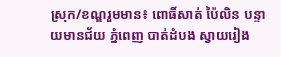ស្រុក/ខណ្ឌរួមមាន៖ ពោធិ៍សាត់ ប៉ៃលិន បន្ទាយមានជ័យ ភ្នំពេញ បាត់ដំបង ស្វាយរៀង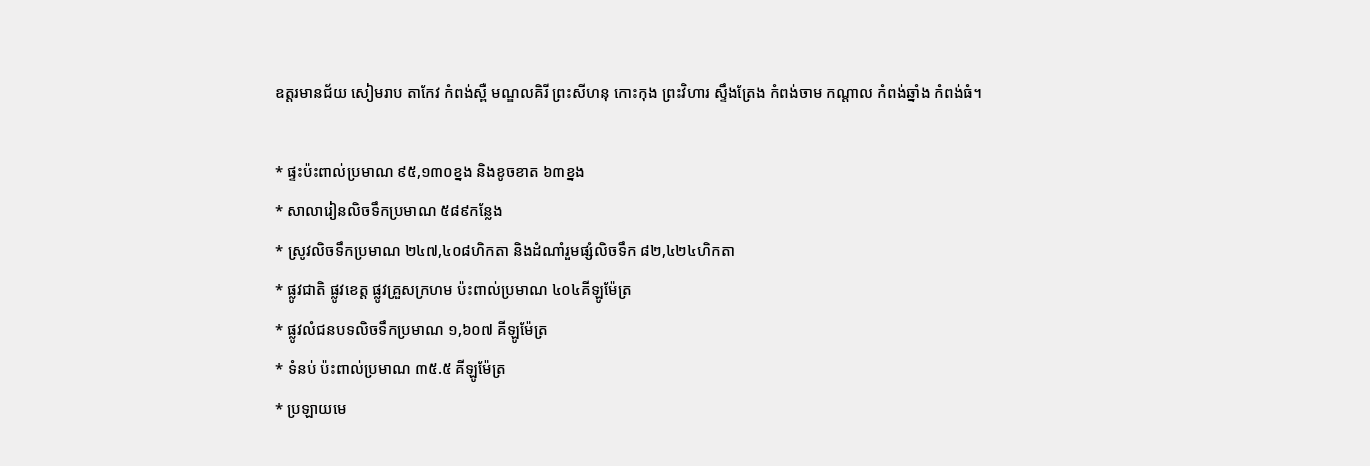ឧត្តរមានជ័យ សៀមរាប តាកែវ កំពង់ស្ពឺ មណ្ឌលគិរី ព្រះសីហនុ កោះកុង ព្រះវិហារ ស្ទឹងត្រែង កំពង់ចាម កណ្តាល កំពង់ឆ្នាំង កំពង់ធំ។

* ផ្ទះប៉ះពាល់ប្រមាណ ៩៥,១៣០ខ្នង និងខូចខាត ៦៣ខ្នង
* សាលារៀនលិចទឹកប្រមាណ ៥៨៩កន្លែង
* ស្រូវលិចទឹកប្រមាណ ២៤៧,៤០៨ហិកតា និងដំណាំរួមផ្សំលិចទឹក ៨២,៤២៤ហិកតា
* ផ្លូវជាតិ ផ្លូវខេត្ត ផ្លូវគ្រួសក្រហម ប៉ះពាល់ប្រមាណ ៤០៤គីឡូម៉ែត្រ
* ផ្លូវលំជនបទលិចទឹកប្រមាណ ១,៦០៧ គីឡូម៉ែត្រ
* ទំនប់ ប៉ះពាល់ប្រមាណ ៣៥.៥ គីឡូម៉ែត្រ
* ប្រឡាយមេ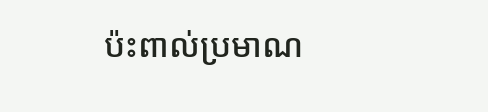ប៉ះពាល់ប្រមាណ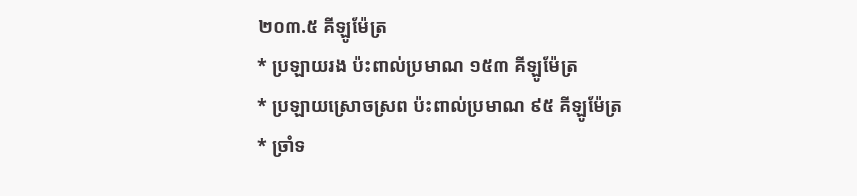២០៣.៥ គីឡូម៉ែត្រ
* ប្រឡាយរង ប៉ះពាល់ប្រមាណ ១៥៣ គីឡូម៉ែត្រ
* ប្រឡាយស្រោចស្រព ប៉ះពាល់ប្រមាណ ៩៥ គីឡូម៉ែត្រ
* ច្រាំទ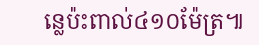ន្លេប៉ះពាល់៤១០ម៉ែត្រ៕